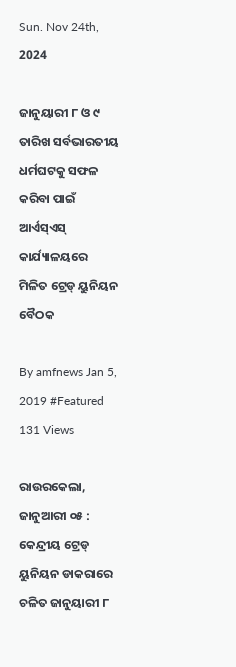Sun. Nov 24th, 2024

ଜାନୁୟାରୀ ୮ ଓ ୯ ତାରିଖ ସର୍ବଭାରତୀୟ ଧର୍ମଘଟକୁ ସଫଳ କରିବା ପାଇଁ ଆର୍ଏସ୍ଏସ୍ କାର୍ଯ୍ୟାଳୟରେ ମିଳିତ ଟ୍ରେଡ୍ ୟୁନିୟନ ବୈଠକ

By amfnews Jan 5, 2019 #Featured
131 Views

ରାଉରକେଲା, ଜାନୁଆରୀ ୦୫ : କେନ୍ଦ୍ରୀୟ ଟ୍ରେଡ୍ ୟୁନିୟନ ଡାକରାରେ ଚଳିତ ଜାନୁୟାରୀ ୮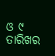ଓ ୯ ତାରିଖର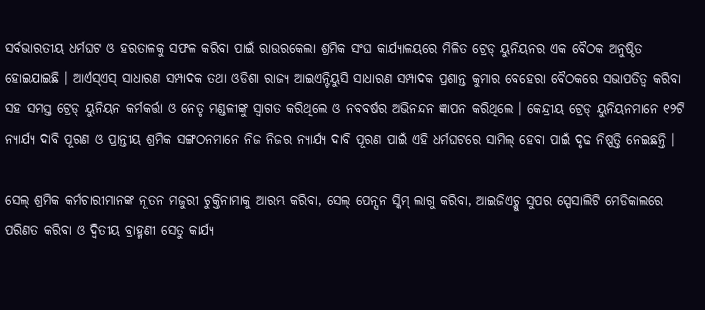ସର୍ବଭାରତୀୟ ଧର୍ମଘଟ ଓ ହରତାଳକୁ ସଫଳ କରିବା ପାଇଁ ରାଉରକେଲା ଶ୍ରମିକ ସଂଘ କାର୍ଯ୍ୟାଳୟରେ ମିଳିତ ଟ୍ରେଡ୍ ୟୁନିୟନର ଏକ ବୈଠକ ଅନୁଷ୍ଠିତ ହୋଇଯାଇଛି । ଆର୍ଏସ୍ଏସ୍ ସାଧାରଣ ସମ୍ପାଦକ ତଥା ଓଡିଶା ରାଜ୍ୟ ଆଇଏନ୍ଟିୟୁସି ସାଧାରଣ ସମ୍ପାଦକ ପ୍ରଶାନ୍ତ କୁମାର ବେହେରା ବୈଠକରେ ସଭାପତିତ୍ୱ କରିବା ସହ ସମସ୍ତ ଟ୍ରେଡ୍ ୟୁନିୟନ କର୍ମକର୍ତ୍ତା ଓ ନେତୃ ମଣ୍ଡଳୀଙ୍କୁ ସ୍ୱାଗତ କରିଥିଲେ ଓ ନବବର୍ଷର ଅଭିନନ୍ଦନ ଜ୍ଞାପନ କରିଥିଲେ । କେନ୍ଦ୍ରୀୟ ଟ୍ରେଡ୍ ୟୁନିୟନମାନେ ୧୨ଟି ନ୍ୟାର୍ଯ୍ୟ ଦାବି ପୂରଣ ଓ ପ୍ରାନ୍ତୀୟ ଶ୍ରମିକ ସଙ୍ଗଠନମାନେ ନିଜ ନିଜର ନ୍ୟାର୍ଯ୍ୟ ଦାବି ପୂରଣ ପାଇଁ ଏହି ଧର୍ମଘଟରେ ସାମିଲ୍ ହେବା ପାଇଁ ଦୃଢ ନିଷ୍ପତ୍ତି ନେଇଛନ୍ତି ।

ସେଲ୍ ଶ୍ରମିକ କର୍ମଚାରୀମାନଙ୍କ ନୂତନ ମଜୁରୀ ଚୁକ୍ତିନାମାକୁ ଆରମ୍ଭ କରିବା, ସେଲ୍ ପେନ୍ସନ ସ୍କିମ୍ ଲାଗୁ କରିବା, ଆଇଜିଏଚ୍କୁ ସୁପର ସ୍ପେସାଲିଟି ମେଡିକାଲରେ ପରିଣତ କରିବା ଓ ଦ୍ୱିତୀୟ ବ୍ରାହ୍ମଣୀ ସେତୁ କାର୍ଯ୍ୟ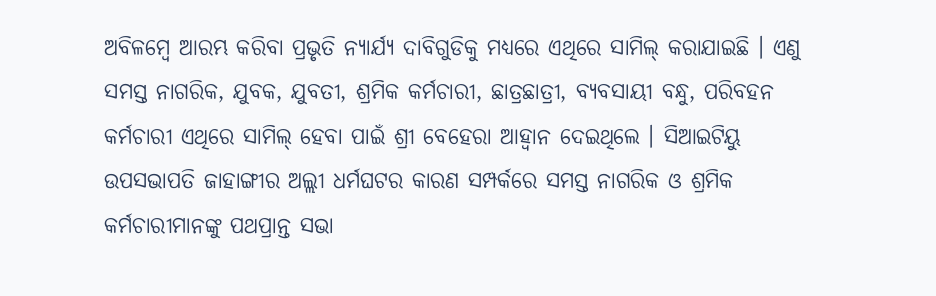ଅବିଳମ୍ବେ ଆରମ୍ଭ କରିବା ପ୍ରଭୃତି ନ୍ୟାର୍ଯ୍ୟ ଦାବିଗୁଡିକୁ ମଧ୍ୟରେ ଏଥିରେ ସାମିଲ୍ କରାଯାଇଛି । ଏଣୁ ସମସ୍ତ ନାଗରିକ, ଯୁବକ, ଯୁବତୀ, ଶ୍ରମିକ କର୍ମଚାରୀ, ଛାତ୍ରଛାତ୍ରୀ, ବ୍ୟବସାୟୀ ବନ୍ଧୁ, ପରିବହନ କର୍ମଚାରୀ ଏଥିରେ ସାମିଲ୍ ହେବା ପାଇଁ ଶ୍ରୀ ବେହେରା ଆହ୍ୱାନ ଦେଇଥିଲେ । ସିଆଇଟିୟୁ ଉପସଭାପତି ଜାହାଙ୍ଗୀର ଅଲ୍ଲୀ ଧର୍ମଘଟର କାରଣ ସମ୍ପର୍କରେ ସମସ୍ତ ନାଗରିକ ଓ ଶ୍ରମିକ କର୍ମଚାରୀମାନଙ୍କୁ ପଥପ୍ରାନ୍ତ ସଭା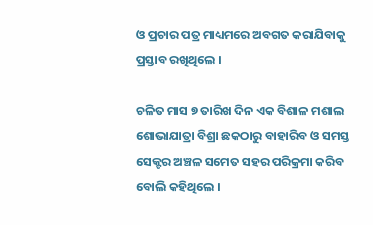ଓ ପ୍ରଚାର ପତ୍ର ମାଧ୍ୟମରେ ଅବଗତ କରାଯିବାକୁ ପ୍ରସ୍ତାବ ରଖିଥିଲେ ।

ଚଳିତ ମାସ ୭ ତାରିଖ ଦିନ ଏକ ବିଶାଳ ମଶାଲ ଶୋଭାଯାତ୍ରା ବିଶ୍ରା ଛକଠାରୁ ବାହାରିବ ଓ ସମସ୍ତ ସେକ୍ଟର ଅଞ୍ଚଳ ସମେତ ସହର ପରିକ୍ରମା କରିବ ବୋଲି କହିଥିଲେ ।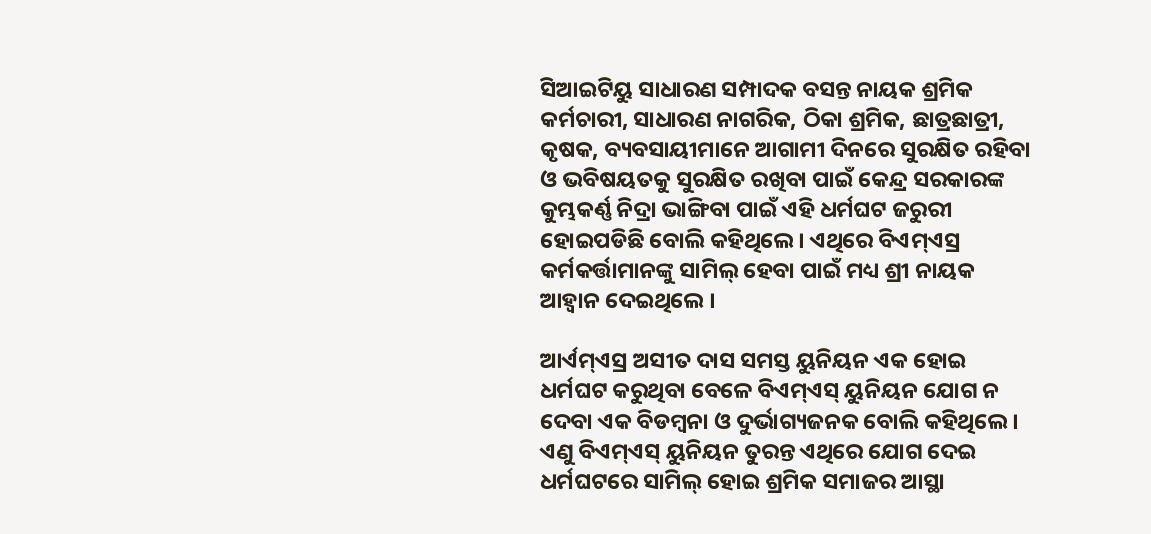ସିଆଇଟିୟୁ ସାଧାରଣ ସମ୍ପାଦକ ବସନ୍ତ ନାୟକ ଶ୍ରମିକ କର୍ମଚାରୀ, ସାଧାରଣ ନାଗରିକ, ଠିକା ଶ୍ରମିକ, ଛାତ୍ରଛାତ୍ରୀ, କୃଷକ, ବ୍ୟବସାୟୀମାନେ ଆଗାମୀ ଦିନରେ ସୁରକ୍ଷିତ ରହିବା ଓ ଭବିଷୟତକୁ ସୁରକ୍ଷିତ ରଖିବା ପାଇଁ କେନ୍ଦ୍ର ସରକାରଙ୍କ କୁମ୍ଭକର୍ଣ୍ଣ ନିଦ୍ରା ଭାଙ୍ଗିବା ପାଇଁ ଏହି ଧର୍ମଘଟ ଜରୁରୀ ହୋଇପଡିଛି ବୋଲି କହିଥିଲେ । ଏଥିରେ ବିଏମ୍ଏସ୍ର କର୍ମକର୍ତ୍ତାମାନଙ୍କୁ ସାମିଲ୍ ହେବା ପାଇଁ ମଧ୍ୟ ଶ୍ରୀ ନାୟକ ଆହ୍ୱାନ ଦେଇଥିଲେ ।

ଆର୍ଏମ୍ଏସ୍ର ଅସୀତ ଦାସ ସମସ୍ତ ୟୁନିୟନ ଏକ ହୋଇ ଧର୍ମଘଟ କରୁଥିବା ବେଳେ ବିଏମ୍ଏସ୍ ୟୁନିୟନ ଯୋଗ ନ ଦେବା ଏକ ବିଡମ୍ବନା ଓ ଦୁର୍ଭାଗ୍ୟଜନକ ବୋଲି କହିଥିଲେ । ଏଣୁ ବିଏମ୍ଏସ୍ ୟୁନିୟନ ତୁରନ୍ତ ଏଥିରେ ଯୋଗ ଦେଇ ଧର୍ମଘଟରେ ସାମିଲ୍ ହୋଇ ଶ୍ରମିକ ସମାଜର ଆସ୍ଥା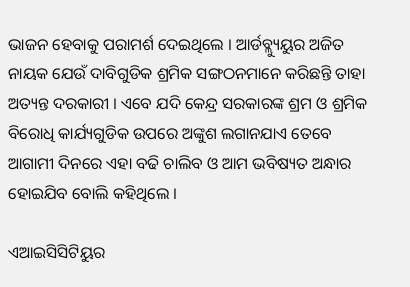ଭାଜନ ହେବାକୁ ପରାମର୍ଶ ଦେଇଥିଲେ । ଆର୍ଡବ୍ଲ୍ୟୁୟୁର ଅଜିତ ନାୟକ ଯେଉଁ ଦାବିଗୁଡିକ ଶ୍ରମିକ ସଙ୍ଗଠନମାନେ କରିଛନ୍ତି ତାହା ଅତ୍ୟନ୍ତ ଦରକାରୀ । ଏବେ ଯଦି କେନ୍ଦ୍ର ସରକାରଙ୍କ ଶ୍ରମ ଓ ଶ୍ରମିକ ବିରୋଧି କାର୍ଯ୍ୟଗୁଡିକ ଉପରେ ଅଙ୍କୁଶ ଲଗାନଯାଏ ତେବେ ଆଗାମୀ ଦିନରେ ଏହା ବଢି ଚାଲିବ ଓ ଆମ ଭବିଷ୍ୟତ ଅନ୍ଧାର ହୋଇଯିବ ବୋଲି କହିଥିଲେ ।

ଏଆଇସିସିଟିୟୁର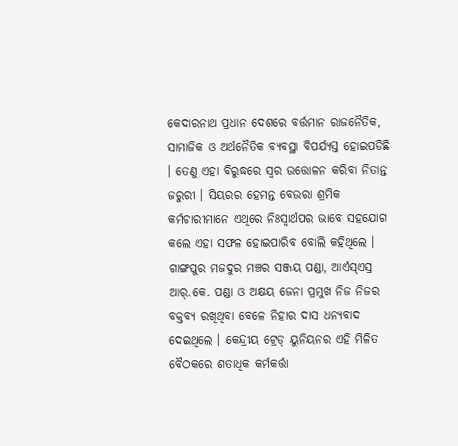କେଦାରନାଥ ପ୍ରଧାନ ଦେଶରେ ବର୍ତ୍ତମାନ ରାଜନୈତିକ, ସାମାଜିକ ଓ ଅର୍ଥନୈତିକ ବ୍ୟବସ୍ଥା ବିପର୍ଯ୍ୟସ୍ତ ହୋଇପଡିଛି । ତେଣୁ ଏହା ବିରୁଦ୍ଧରେ ସ୍ୱର ଉତ୍ତୋଳନ କରିବା ନିତାନ୍ତ ଜରୁରୀ । ସିୟରର ହେମନ୍ତ ବେଉରା ଶ୍ରମିକ କର୍ମଚାରୀମାନେ ଏଥିରେ ନିଃସ୍ୱାର୍ଥପର ଭାବେ ସହଯୋଗ କଲେ ଏହା ସଫଳ ହୋଇପାରିବ ବୋଲି କହିଥିଲେ । ଗାଙ୍ଗପୁର ମଜଦୁର ମଞ୍ଚର ସଞ୍ଜୟ ପଣ୍ଡା, ଆର୍ଏସ୍ଏସ୍ର ଆର୍.କେ. ପଣ୍ଡା ଓ ଅକ୍ଷୟ ଜେନା ପ୍ରମୁଖ ନିଜ ନିଜର ବକ୍ତବ୍ୟ ରଖିଥିବା ବେଳେ ନିହାର ଦାସ ଧନ୍ୟବାଦ ଦେଇଥିଲେ । କେନ୍ଦ୍ରୀୟ ଟ୍ରେଡ୍ ୟୁନିୟନର ଏହି ମିଳିତ ବୈଠକରେ ଶତାଧିକ କର୍ମକର୍ତ୍ତା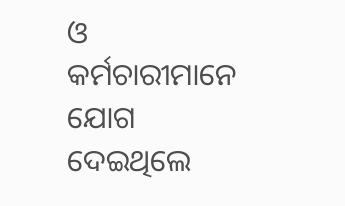ଓ କର୍ମଚାରୀମାନେ ଯୋଗ ଦେଇଥିଲେ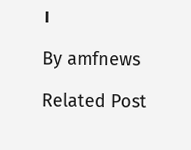।

By amfnews

Related Post